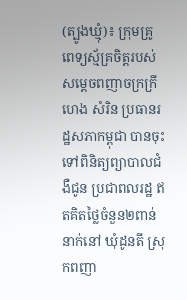(ត្បូងឃ្មុំ)៖ ក្រុមគ្រូពេទ្យស្ម័គ្រចិត្តរបស់ សម្ដេចពញាចក្រក្រី ហេង សំរិន ប្រធានរដ្ឋសភាកម្ពុជា បានចុះទៅពិនិត្យព្យាបាលជំងឺជូន ប្រជាពលរដ្ឋ ឥតគិតថ្លៃចំនួន២ពាន់នាក់នៅ ឃុំដូនតី ស្រុកពញា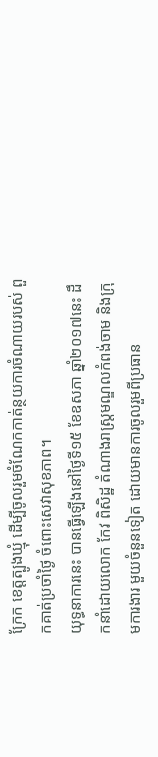ក្រែក ខេត្តត្បូងឃ្មុំ ដើម្បីចូលរួមចំណែកកាត់ន្ថយការចំណាយរបស់ ពួកគាត់ប្រចាំថ្ងៃ ចំពោះសេវាសុខភាព។
យុទ្ធនាការនេះ បានធ្វើឡើងនៅថ្ងៃទី១៥ ខែឧសភា ឆ្នាំ២០១៧នេះ ដឹកនាំដោយលោក កែវ ពិសិដ្ឋ តំណាងរាស្ត្រមណ្ឌលកំពង់ចាម និងក្រុមការងារ មួយចំនួនទៀត ដោយមានការចូលរួមពីប្រធាន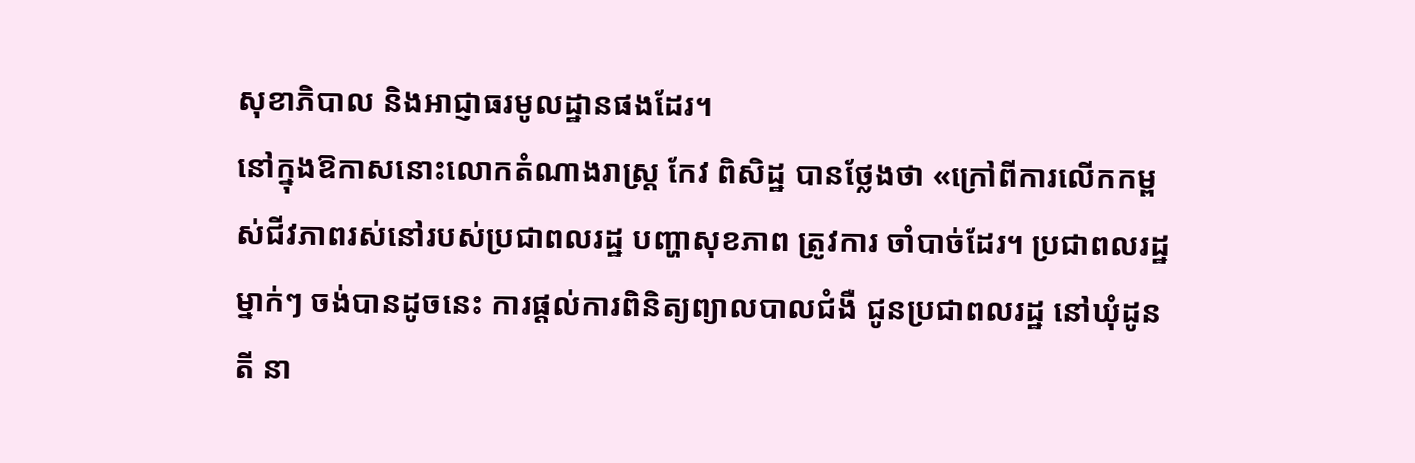សុខាភិបាល និងអាជ្ញាធរមូលដ្ឋានផងដែរ។
នៅក្នុងឱកាសនោះលោកតំណាងរាស្រ្ត កែវ ពិសិដ្ឋ បានថ្លែងថា «ក្រៅពីការលើកកម្ពស់ជីវភាពរស់នៅរបស់ប្រជាពលរដ្ឋ បញ្ហាសុខភាព ត្រូវការ ចាំបាច់ដែរ។ ប្រជាពលរដ្ឋម្នាក់ៗ ចង់បានដូចនេះ ការផ្ដល់ការពិនិត្យព្យាលបាលជំងឺ ជូនប្រជាពលរដ្ឋ នៅឃុំដូនតី នា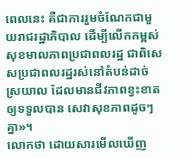ពេលនេះ គឺជាការរួមចំណែកជាមួយរាជរដ្ឋាភិបាល ដើម្បីលើកកម្ពស់សុខមាលភាពប្រជាពលរដ្ឋ ជាពិសេសប្រជាពលរដ្ឋរស់នៅតំបន់ដាច់ ស្រយាល ដែលមានជីវភាពខ្វះខាតឲ្យទទួលបាន សេវាសុខភាពដូចៗគ្នា»។
លោកថា ដោយសារមើលឃើញ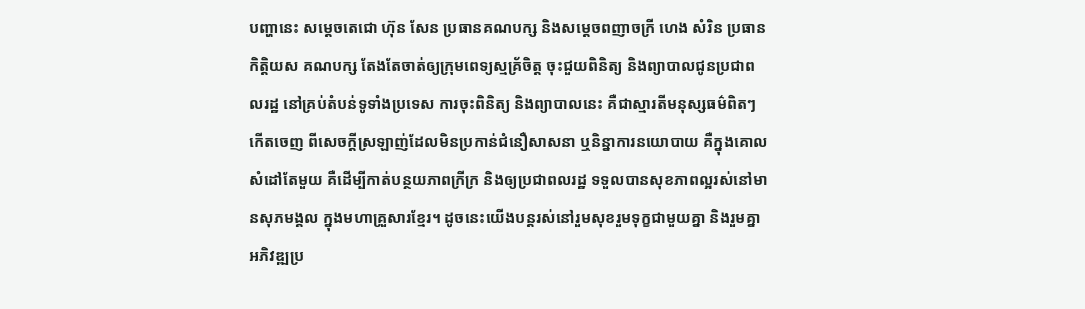បញ្ហានេះ សម្ដេចតេជោ ហ៊ុន សែន ប្រធានគណបក្ស និងសម្ដេចពញាចក្រី ហេង សំរិន ប្រធានកិត្តិយស គណបក្ស តែងតែចាត់ឲ្យក្រុមពេទ្យស្មគ្រ័ចិត្ត ចុះជួយពិនិត្យ និងព្យាបាលជូនប្រជាពលរដ្ឋ នៅគ្រប់តំបន់ទូទាំងប្រទេស ការចុះពិនិត្យ និងព្យាបាលនេះ គឺជាស្មារតីមនុស្សធម៌ពិតៗកើតចេញ ពីសេចក្តីស្រឡាញ់ដែលមិនប្រកាន់ជំនឿសាសនា ឬនិន្នាការនយោបាយ គឺក្នុងគោលសំដៅតែមួយ គឺដើម្បីកាត់បន្ថយភាពក្រីក្រ និងឲ្យប្រជាពលរដ្ឋ ទទួលបានសុខភាពល្អរស់នៅមានសុភមង្គល ក្នុងមហាគ្រួសារខ្មែរ។ ដូចនេះយើងបន្តរស់នៅរួមសុខរួមទុក្ខជាមួយគ្នា និងរួមគ្នាអភិវឌ្ឍប្រ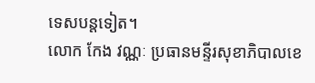ទេសបន្តទៀត។
លោក កែង វណ្ណៈ ប្រធានមន្ទីរសុខាភិបាលខេ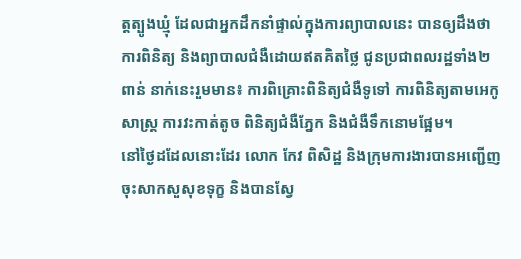ត្តត្បូងឃ្មុំ ដែលជាអ្នកដឹកនាំផ្ទាល់ក្នុងការព្យាបាលនេះ បានឲ្យដឹងថា ការពិនិត្យ និងព្យាបាលជំងឺដោយឥតគិតថ្លៃ ជូនប្រជាពលរដ្ឋទាំង២ពាន់ នាក់នេះរួមមាន៖ ការពិគ្រោះពិនិត្យជំងឺទូទៅ ការពិនិត្យតាមអេកូសាស្ត្រ ការវះកាត់តូច ពិនិត្យជំងឺភ្នែក និងជំងឺទឹកនោមផ្អែម។
នៅថ្ងៃដដែលនោះដែរ លោក កែវ ពិសិដ្ឋ និងក្រុមការងារបានអញ្ជើញចុះសាកសួសុខទុក្ខ និងបានស្វែ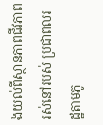ងយល់ពីស្ថានភាពជីវភាព រស់នៅរបស់ ប្រជាពលរដ្ឋតាមភូ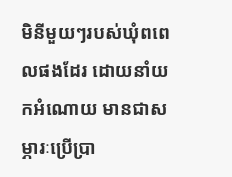មិនីមួយៗរបស់ឃុំពពេលផងដែរ ដោយនាំយកអំណោយ មានជាសម្ភារៈប្រើប្រា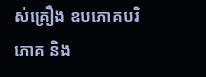ស់គ្រឿង ឧបភោគបរិភោគ និង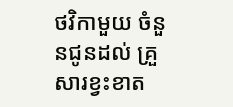ថវិកាមួយ ចំនួនជូនដល់ គ្រួសារខ្វះខាត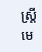ស្ត្រីមេ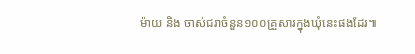ម៉ាយ និង ចាស់ជរាចំនួន១០០គ្រួសារក្នុងឃុំនេះផងដែរ៕